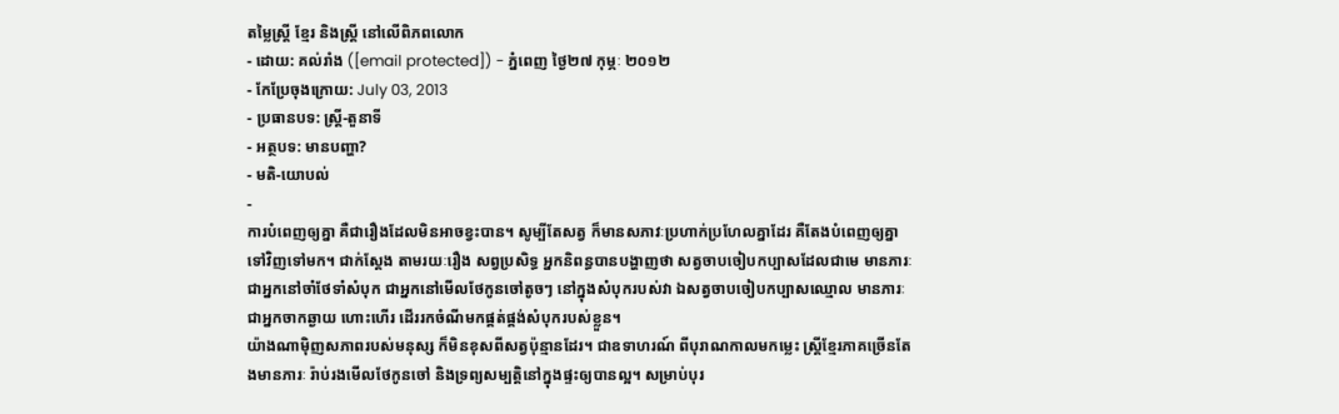តម្លៃស្ត្រី ខ្មែរ និងស្រ្តី នៅលើពិភពលោក
- ដោយ: គល់រាំង ([email protected]) - ភ្នំពេញ ថ្ងៃ២៧ កុម្ភៈ ២០១២
- កែប្រែចុងក្រោយ: July 03, 2013
- ប្រធានបទ: ស្ត្រី-តួនាទី
- អត្ថបទ: មានបញ្ហា?
- មតិ-យោបល់
-
ការបំពេញឲ្យគ្នា គឺជារឿងដែលមិនអាចខ្វះបាន។ សូម្បីតែសត្វ ក៏មានសភាវៈប្រហាក់ប្រហែលគ្នាដែរ គឺតែងបំពេញឲ្យគ្នាទៅវិញទៅមក។ ជាក់ស្តែង តាមរយៈរឿង សព្វប្រសិទ្ធ អ្នកនិពន្ធបានបង្ហាញថា សត្វចាបចៀបកប្បាសដែលជាមេ មានភារៈជាអ្នកនៅចាំថែទាំសំបុក ជាអ្នកនៅមើលថែកូនចៅតូចៗ នៅក្នុងសំបុករបស់វា ឯសត្វចាបចៀបកប្បាសឈ្មោល មានភារៈជាអ្នកចាកឆ្ងាយ ហោះហើរ ដើររកចំណីមកផ្គត់ផ្គង់សំបុករបស់ខ្លួន។
យ៉ាងណាម៉ិញសភាពរបស់មនុស្ស ក៏មិនខុសពីសត្វប៉ុន្មានដែរ។ ជាឧទាហរណ៍ ពីបុរាណកាលមកម្លេះ ស្ត្រីខ្មែរភាគច្រើនតែងមានភារៈ រ៉ាប់រងមើលថែកូនចៅ និងទ្រព្យសម្បត្តិនៅក្នុងផ្ទះឲ្យបានល្អ។ សម្រាប់បុរ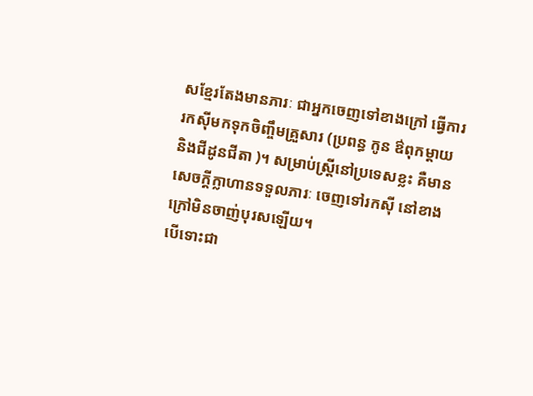សខ្មែរតែងមានភារៈ ជាអ្នកចេញទៅខាងក្រៅ ធ្វើការរកស៊ីមកទុកចិញ្ចឹមគ្រួសារ (ប្រពន្ធ កូន ឳពុកម្តាយ និងជីដូនជីតា )។ សម្រាប់ស្ត្រីនៅប្រទេសខ្លះ គឺមានសេចក្តីក្លាហានទទួលភារៈ ចេញទៅរកស៊ី នៅខាងក្រៅមិនចាញ់បុរសឡើយ។
បើទោះជា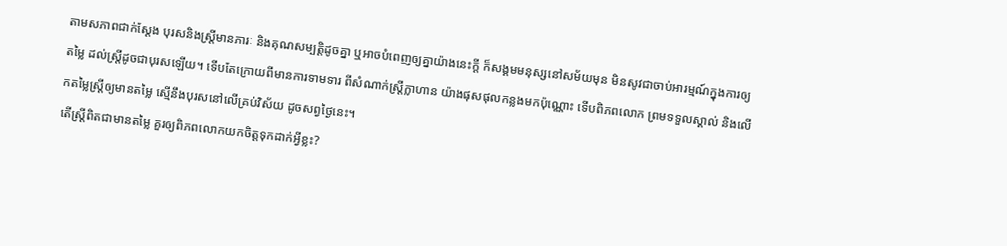តាមសភាពជាក់ស្តែង បុរសនិងស្ត្រីមានភារៈ និងគុណសម្បត្តិដូចគ្នា ឬអាចបំពេញឲ្យគ្នាយ៉ាងនេះក្តី ក៏សង្គមមនុស្សនៅសម័យមុន មិនសូវជាចាប់អារម្មណ៍ក្នុងការឲ្យតម្លៃ ដល់ស្ត្រីដូចជាបុរសឡើយ។ ទើបតែក្រោយពីមានការទាមទារ ពីសំណាក់ស្ត្រីក្លាហាន យ៉ាងផុសផុលកន្លងមកប៉ុណ្ណោះ ទើបពិភពលោក ព្រមទទួលស្គាល់ និងលើកតម្លៃស្រ្តីឲ្យមានតម្លៃ ស្មើនឹងបុរសនៅលើគ្រប់វិស័យ ដូចសព្វថ្ងៃនេះ។
តើស្ត្រីពិតជាមានតម្លៃ គួរឲ្យពិភពលោកយកចិត្តទុកដាក់អ្វីខ្លះ?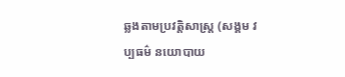ឆ្លងតាមប្រវត្តិសាស្ត្រ (សង្គម វប្បធម៌ នយោបាយ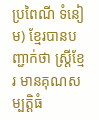ប្រពៃណី ទំនៀម) ខ្មែរបានបញ្ជាក់ថា ស្ត្រីខ្មែរ មានគុណសម្បត្តិធំ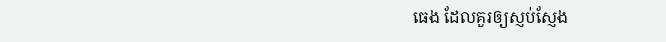ធេង ដែលគួរឲ្យស្ញប់ស្ញែង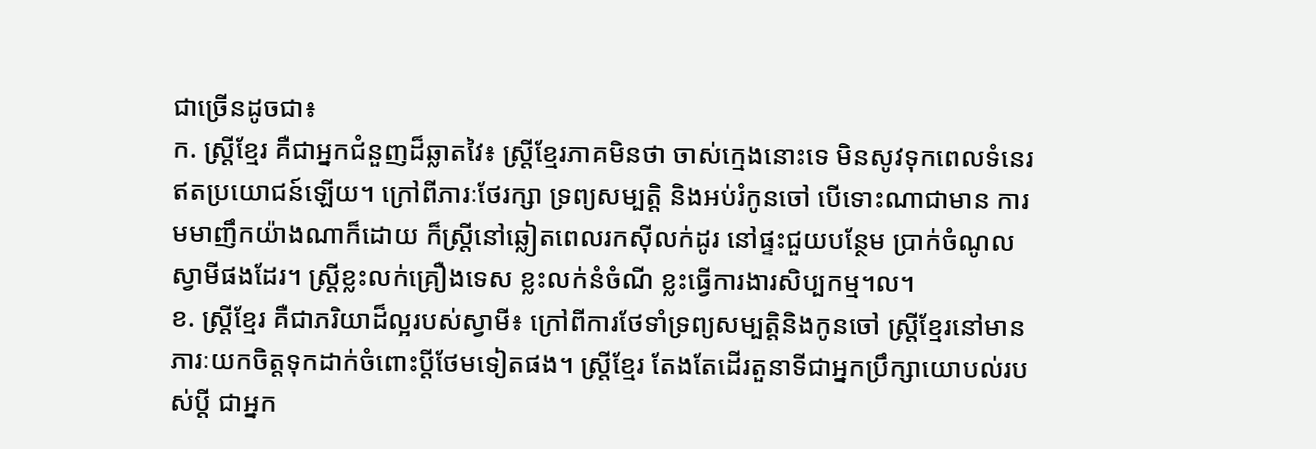ជាច្រើនដូចជា៖
ក. ស្ត្រីខ្មែរ គឺជាអ្នកជំនួញដ៏ឆ្លាតវៃ៖ ស្ត្រីខ្មែរភាគមិនថា ចាស់ក្មេងនោះទេ មិនសូវទុកពេលទំនេរ ឥតប្រយោជន៍ឡើយ។ ក្រៅពីភារៈថែរក្សា ទ្រព្យសម្បត្តិ និងអប់រំកូនចៅ បើទោះណាជាមាន ការមមាញឹកយ៉ាងណាក៏ដោយ ក៏ស្ត្រីនៅឆ្លៀតពេលរកស៊ីលក់ដូរ នៅផ្ទះជួយបន្ថែម ប្រាក់ចំណូលស្វាមីផងដែរ។ ស្ត្រីខ្លះលក់គ្រឿងទេស ខ្លះលក់នំចំណី ខ្លះធ្វើការងារសិប្បកម្ម។ល។
ខ. ស្ត្រីខ្មែរ គឺជាភរិយាដ៏ល្អរបស់ស្វាមី៖ ក្រៅពីការថែទាំទ្រព្យសម្បត្តិនិងកូនចៅ ស្រ្តីខ្មែរនៅមានភារៈយកចិត្តទុកដាក់ចំពោះប្តីថែមទៀតផង។ ស្ត្រីខ្មែរ តែងតែដើរតួនាទីជាអ្នកប្រឹក្សាយោបល់របស់ប្តី ជាអ្នក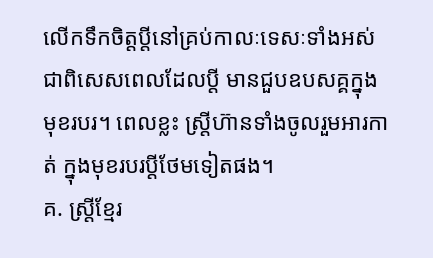លើកទឹកចិត្តប្តីនៅគ្រប់កាលៈទេសៈទាំងអស់ ជាពិសេសពេលដែលប្តី មានជួបឧបសគ្គក្នុងមុខរបរ។ ពេលខ្លះ ស្ត្រីហ៊ានទាំងចូលរួមអារកាត់ ក្នុងមុខរបរប្តីថែមទៀតផង។
គ. ស្រ្តីខ្មែរ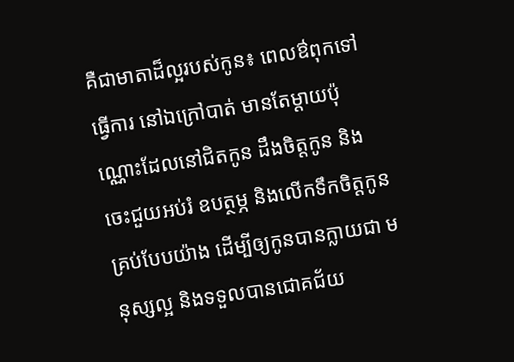គឺជាមាតាដ៏ល្អរបស់កូន៖ ពេលឳពុកទៅធ្វើការ នៅឯក្រៅបាត់ មានតែម្តាយប៉ុណ្ណោះដែលនៅជិតកូន ដឹងចិត្តកូន និងចេះជួយអប់រំ ឧបត្ថម្ភ និងលើកទឹកចិត្តកូនគ្រប់បែបយ៉ាង ដើម្បីឲ្យកូនបានក្លាយជា មនុស្សល្អ និងទទួលបានជោគជ័យ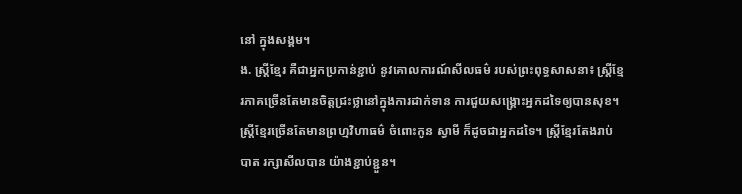នៅ ក្នុងសង្គម។
ង. ស្ត្រីខ្មែរ គឺជាអ្នកប្រកាន់ខ្ជាប់ នូវគោលការណ៍សីលធម៌ របស់ព្រះពុទ្ធសាសនា៖ ស្ត្រីខ្មែរភាគច្រើនតែមានចិត្តជ្រះថ្លានៅក្នុងការដាក់ទាន ការជួយសង្គ្រោះអ្នកដទៃឲ្យបានសុខ។ ស្ត្រីខ្មែរច្រើនតែមានព្រហ្មវិហាធម៌ ចំពោះកូន ស្វាមី ក៏ដូចជាអ្នកដទៃ។ ស្ត្រីខ្មែរតែងរាប់បាត រក្សាសីលបាន យ៉ាងខ្ជាប់ខ្ជួន។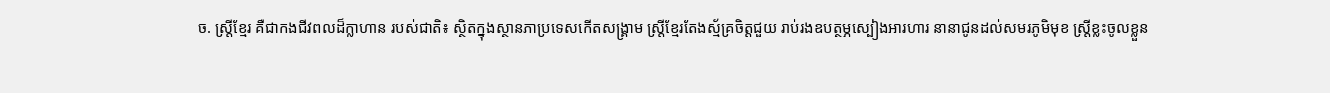ច. ស្ត្រីខ្មែរ គឺជាកងជីវពលដ៏ក្លាហាន របស់ជាតិ៖ ស្ថិតក្នុងស្ថានភាប្រទេសកើតសង្គ្រាម ស្ត្រីខ្មែរតែងស្ម័គ្រចិត្តជួយ រាប់រងឧបត្ថម្ភស្បៀងអារហារ នានាជូនដល់សមរភូមិមុខ ស្ត្រីខ្លះចូលខ្លួន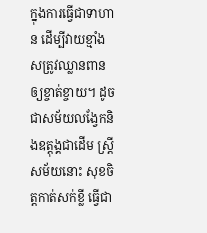ក្នុងការធ្វើជាទាហាន ដើម្បីវាយខ្មាំងសត្រូវឈ្លានពាន ឲ្យខ្ចាត់ខ្ចាយ។ ដូចជាសម័យលង្វែកនិងឧត្តុង្គជាដើម ស្ត្រីសម័យនោះ សុខចិត្តកាត់សក់ខ្លី ធ្វើជា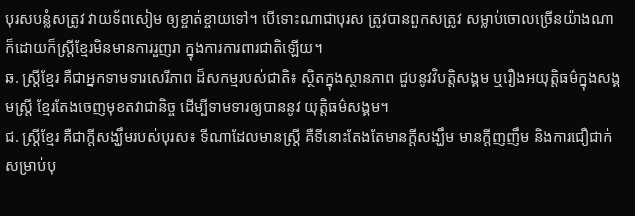បុរសបន្លំសត្រូវ វាយទ័ពសៀម ឲ្យខ្ចាត់ខ្ចាយទៅ។ បើទោះណាជាបុរស ត្រូវបានពួកសត្រូវ សម្លាប់ចោលច្រើនយ៉ាងណា ក៏ដោយក៏ស្ត្រីខ្មែរមិនមានការរួញរា ក្នុងការការពារជាតិឡើយ។
ឆ. ស្ត្រីខ្មែរ គឺជាអ្នកទាមទារសេរីភាព ដ៏សកម្មរបស់ជាតិ៖ ស្ថិតក្នុងស្ថានភាព ជួបនូវវិបត្តិសង្គម ឬរឿងអយុត្តិធម៌ក្នុងសង្គមស្ត្រី ខ្មែរតែងចេញមុខតវាជានិច្ច ដើម្បីទាមទារឲ្យបាននូវ យុត្តិធម៌សង្គម។
ជ. ស្ត្រីខ្មែរ គឺជាក្តីសង្ឃឹមរបស់បុរស៖ ទីណាដែលមានស្ត្រី គឺទីនោះតែងតែមានក្តីសង្ឃឹម មានក្តីញញឹម និងការជឿជាក់សម្រាប់បុ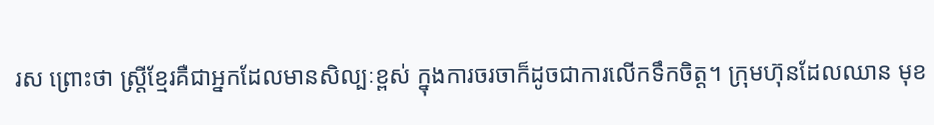រស ព្រោះថា ស្ត្រីខ្មែរគឺជាអ្នកដែលមានសិល្បៈខ្ពស់ ក្នុងការចរចាក៏ដូចជាការលើកទឹកចិត្ត។ ក្រុមហ៊ុនដែលឈាន មុខ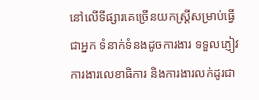នៅលើទីផ្សារគេច្រើនយកស្ត្រីសម្រាប់ធ្វើជាអ្នក ទំនាក់ទំនងដូចការងារ ទទួលភ្ញៀវ ការងារលេខាធិការ និងការងារលក់ដូរជា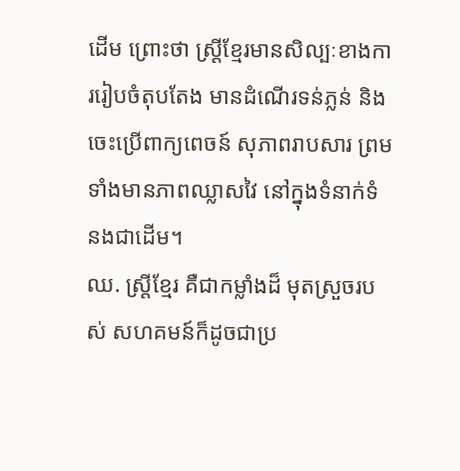ដើម ព្រោះថា ស្ត្រីខ្មែរមានសិល្បៈខាងការរៀបចំតុបតែង មានដំណើរទន់ភ្លន់ និងចេះប្រើពាក្យពេចន៍ សុភាពរាបសារ ព្រមទាំងមានភាពឈ្លាសវៃ នៅក្នុងទំនាក់ទំនងជាដើម។
ឈ. ស្ត្រីខ្មែរ គឺជាកម្លាំងដ៏ មុតស្រួចរបស់ សហគមន៍ក៏ដូចជាប្រ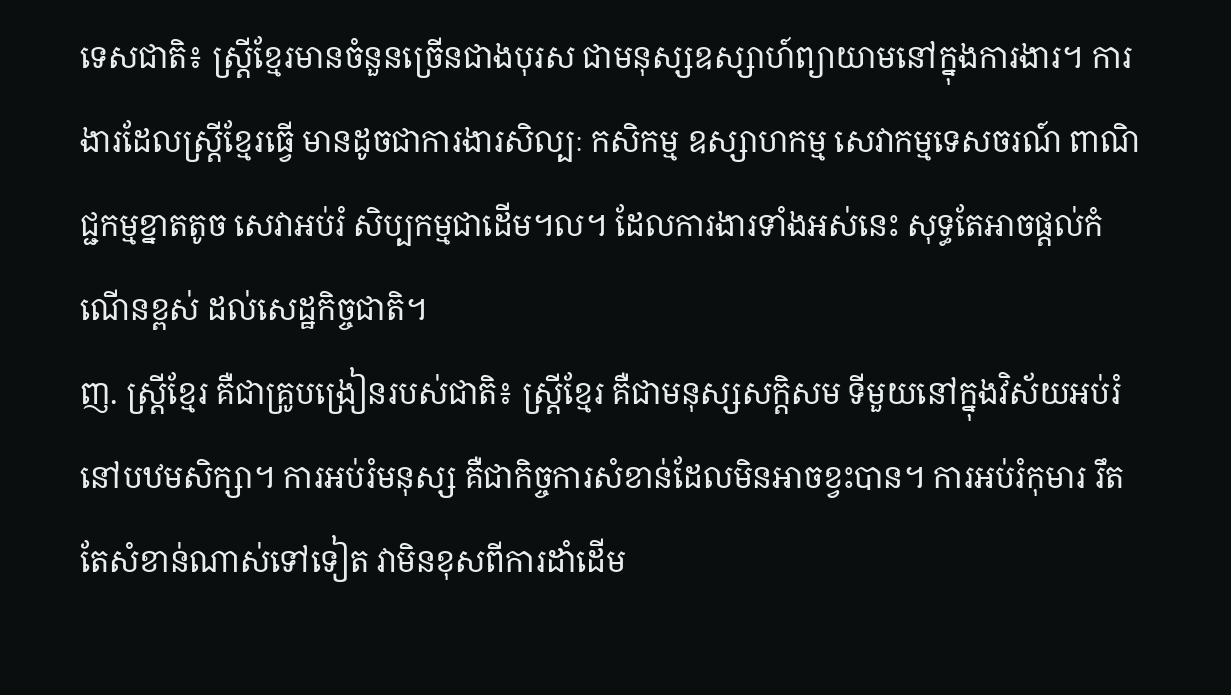ទេសជាតិ៖ ស្ត្រីខ្មែរមានចំនួនច្រើនជាងបុរស ជាមនុស្សឧស្សាហ៍ព្យាយាមនៅក្នុងការងារ។ ការងារដែលស្ត្រីខ្មែរធ្វើ មានដូចជាការងារសិល្បៈ កសិកម្ម ឧស្សាហកម្ម សេវាកម្មទេសចរណ៍ ពាណិជ្ជកម្មខ្នាតតូច សេវាអប់រំ សិប្បកម្មជាដើម។ល។ ដែលការងារទាំងអស់នេះ សុទ្ធតែអាចផ្តល់កំណើនខ្ពស់ ដល់សេដ្ឋកិច្ចជាតិ។
ញ. ស្ត្រីខ្មែរ គឺជាគ្រូបង្រៀនរបស់ជាតិ៖ ស្ត្រីខ្មែរ គឺជាមនុស្សសក្តិសម ទីមួយនៅក្នុងវិស័យអប់រំនៅបឋមសិក្សា។ ការអប់រំមនុស្ស គឺជាកិច្ចការសំខាន់ដែលមិនអាចខ្វះបាន។ ការអប់រំកុមារ រឹតតែសំខាន់ណាស់ទៅទៀត វាមិនខុសពីការដាំដើម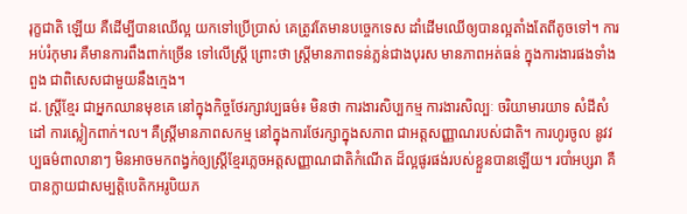រុក្ខជាតិ ឡើយ គឺដើម្បីបានឈើល្អ យកទៅប្រើប្រាស់ គេត្រូវតែមានបច្ចេកទេស ដាំដើមឈើឲ្យបានល្អតាំងតែពីតូចទៅ។ ការអប់រំកុមារ គឺមានការពឹងពាក់ច្រើន ទៅលើស្ត្រី ព្រោះថា ស្ត្រីមានភាពទន់ភ្លន់ជាងបុរស មានភាពអត់ធន់ ក្នុងការងារផងទាំងពួង ជាពិសេសជាមួយនឹងក្មេង។
ដ. ស្ត្រីខ្មែរ ជាអ្នកឈានមុខគេ នៅក្នុងកិច្ចថែរក្សាវប្បធម៌៖ មិនថា ការងារសិប្បកម្ម ការងារសិល្បៈ ចរិយាមារយាទ សំដីសំដៅ ការស្លៀកពាក់។ល។ គឺស្ត្រីមានភាពសកម្ម នៅក្នុងការថែរក្សាក្នុងសភាព ជាអត្តសញ្ញាណរបស់ជាតិ។ ការហូរចូល នូវវប្បធម៌ពាលានាៗ មិនអាចមកពង្វក់ឲ្យស្ត្រីខ្មែរភ្លេចអត្តសញ្ញាណជាតិកំណើត ដ៏ល្អផូរផង់របស់ខ្លួនបានឡើយ។ របាំអប្សរា គឺបានក្លាយជាសម្បត្តិបេតិកអរូបិយភ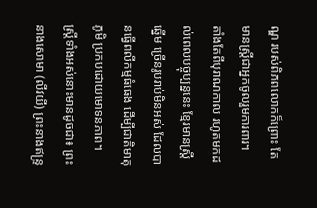ណ្ឌ របស់ពិភពលោកក៏ព្រោះ តែមានស្ត្រីជាអ្នកចូលរួមការពារ។
តាំងតែពីបុរាណកាល រហូតមកដល់ពេលបច្ចុប្បន្ននេះ ខ្មែរមានស្ត្រីឆ្នើម ច្រើនរូបរាប់មិនអស់ ដែលបានធ្វើពលីកម្មធំធេង ដើម្បីជាតិមាតុភូមិ ប្រកបដោយមោទនភាព។ ស្ត្រីទាំងអស់នោះមានដូចជា៖ ព្រះនាងសោមា (លីវយី) ព្រះនាងឥន្ទ្រ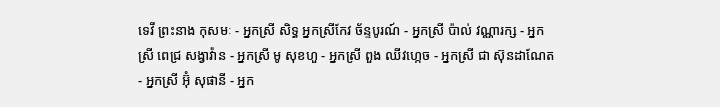ទេវី ព្រះនាង កុសមៈ - អ្នកស្រី សិទ្ធ អ្នកស្រីកែវ ច័ន្ទបូរណ៍ - អ្នកស្រី ប៉ាល់ វណ្ណារក្ស - អ្នកស្រី ពេជ្រ សង្វាវ៉ាន - អ្នកស្រី មូ សុខហួ - អ្នកស្រី ពួង ឈីវហ្កេច - អ្នកស្រី ជា ស៊ុនដាណែត - អ្នកស្រី អ៊ុំ សុផានី - អ្នក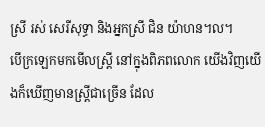ស្រី រស់ សេរីសុទ្ធា និងអ្នកស្រី ជិន យ៉ាហន។ល។
បើក្រឡេកមកមើលស្ត្រី នៅក្នុងពិភពលោក យើងវិញយើងក៏ឃើញមានស្ត្រីជាច្រើន ដែល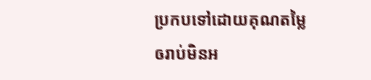ប្រកបទៅដោយគុណតម្លៃ ឲរាប់មិនអ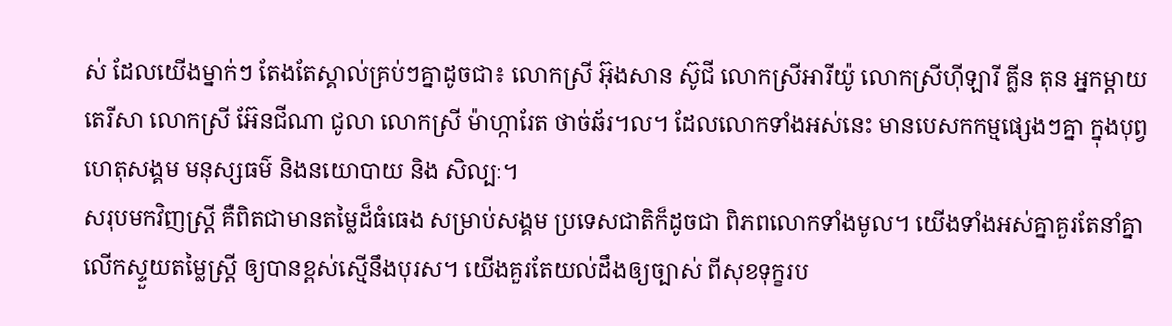ស់ ដែលយើងម្នាក់ៗ តែងតែស្គាល់គ្រប់ៗគ្នាដូចជា៖ លោកស្រី អ៊ុងសាន ស៊ូជី លោកស្រីអារីយ៉ូ លោកស្រីហ៊ីឡារី គ្លីន តុន អ្នកម្តាយ តេរីសា លោកស្រី អ៊ែនជីណា ជូលា លោកស្រី ម៉ាហ្ការែត ថាច់ឆ័រ។ល។ ដែលលោកទាំងអស់នេះ មានបេសកកម្មផ្សេងៗគ្នា ក្នុងបុព្វហេតុសង្គម មនុស្សធម៌ និងនយោបាយ និង សិល្បៈ។
សរុបមកវិញស្ត្រី គឺពិតជាមានតម្លៃដ៏ធំធេង សម្រាប់សង្គម ប្រទេសជាតិក៏ដូចជា ពិភពលោកទាំងមូល។ យើងទាំងអស់គ្នាគួរតែនាំគ្នា លើកស្ទួយតម្លៃស្ត្រី ឲ្យបានខ្ពស់ស្មើនឹងបុរស។ យើងគួរតែយល់ដឹងឲ្យច្បាស់ ពីសុខទុក្ខរប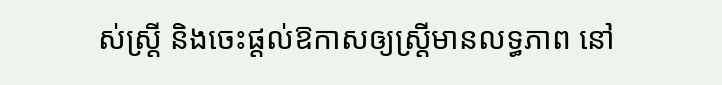ស់ស្ត្រី និងចេះផ្តល់ឱកាសឲ្យស្ត្រីមានលទ្ធភាព នៅ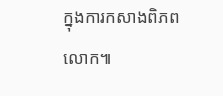ក្នុងការកសាងពិភពលោក៕